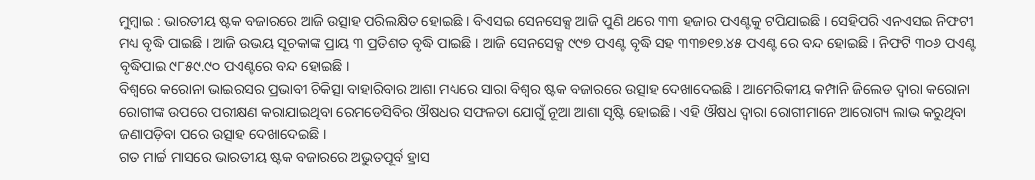ମୁମ୍ବାଇ : ଭାରତୀୟ ଷ୍ଟକ ବଜାରରେ ଆଜି ଉତ୍ସାହ ପରିଲକ୍ଷିତ ହୋଇଛି । ବିଏସଇ ସେନସେକ୍ସ ଆଜି ପୁଣି ଥରେ ୩୩ ହଜାର ପଏଣ୍ଟକୁ ଟପିଯାଇଛି । ସେହିପରି ଏନଏସଇ ନିଫଟୀ ମଧ୍ୟ ବୃଦ୍ଧି ପାଇଛି । ଆଜି ଉଭୟ ସୂଚକାଙ୍କ ପ୍ରାୟ ୩ ପ୍ରତିଶତ ବୃଦ୍ଧି ପାଇଛି । ଆଜି ସେନସେକ୍ସ ୯୯୭ ପଏଣ୍ଟ ବୃଦ୍ଧି ସହ ୩୩୭୧୭.୪୫ ପଏଣ୍ଟ ରେ ବନ୍ଦ ହୋଇଛି । ନିଫଟି ୩୦୬ ପଏଣ୍ଟ ବୃଦ୍ଧିପାଇ ୯୮୫୯.୯୦ ପଏଣ୍ଟରେ ବନ୍ଦ ହୋଇଛି ।
ବିଶ୍ୱରେ କରୋନା ଭାଇରସର ପ୍ରଭାବୀ ଚିକିତ୍ସା ବାହାରିବାର ଆଶା ମଧ୍ୟରେ ସାରା ବିଶ୍ୱର ଷ୍ଟକ ବଜାରରେ ଉତ୍ସାହ ଦେଖାଦେଇଛି । ଆମେରିକୀୟ କମ୍ପାନି ଜିଲେଡ ଦ୍ୱାରା କରୋନା ରୋଗୀଙ୍କ ଉପରେ ପରୀକ୍ଷଣ କରାଯାଇଥିବା ରେମଡେସିବିର ଔଷଧର ସଫଳତା ଯୋଗୁଁ ନୂଆ ଆଶା ସୃଷ୍ଟି ହୋଇଛି । ଏହି ଔଷଧ ଦ୍ୱାରା ରୋଗୀମାନେ ଆରୋଗ୍ୟ ଲାଭ କରୁଥିବା ଜଣାପଡ଼ିବା ପରେ ଉତ୍ସାହ ଦେଖାଦେଇଛି ।
ଗତ ମାର୍ଚ୍ଚ ମାସରେ ଭାରତୀୟ ଷ୍ଟକ ବଜାରରେ ଅଭୁତପୂର୍ବ ହ୍ରାସ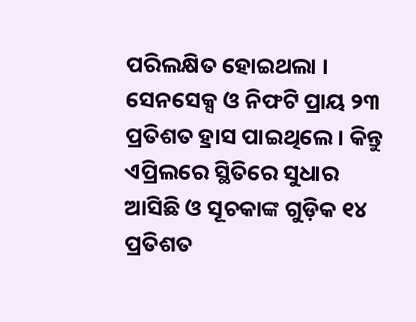ପରିଲକ୍ଷିତ ହୋଇଥଲା । ସେନସେକ୍ସ ଓ ନିଫଟି ପ୍ରାୟ ୨୩ ପ୍ରତିଶତ ହ୍ରାସ ପାଇଥିଲେ । କିନ୍ତୁ ଏପ୍ରିଲରେ ସ୍ଥିତିରେ ସୁଧାର ଆସିଛି ଓ ସୂଚକାଙ୍କ ଗୁଡ଼ିକ ୧୪ ପ୍ରତିଶତ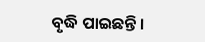ବୃଦ୍ଧି ପାଇଛନ୍ତି ।